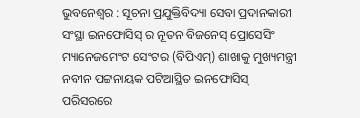ଭୁବନେଶ୍ୱର : ସୂଚନା ପ୍ରଯୁକ୍ତିବିଦ୍ୟା ସେବା ପ୍ରଦାନକାରୀ ସଂସ୍ଥା ଇନଫୋସିସ୍ ର ନୂତନ ବିଜନେସ୍ ପ୍ରୋସେସିଂ ମ୍ୟାନେଜମେଂଟ ସେଂଟର (ବିପିଏମ୍) ଶାଖାକୁ ମୁଖ୍ୟମନ୍ତ୍ରୀ ନବୀନ ପଟ୍ଟନାୟକ ପଟିଆସ୍ଥିତ ଇନଫୋସିସ୍ ପରିସରରେ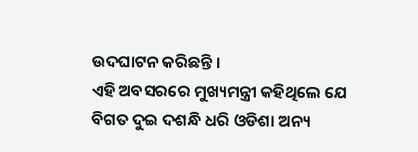ଉଦଘାଟନ କରିଛନ୍ତି ।
ଏହି ଅବସରରେ ମୁଖ୍ୟମନ୍ତ୍ରୀ କହିଥିଲେ ଯେ ବିଗତ ଦୁଇ ଦଶନ୍ଧି ଧରି ଓଡିଶା ଅନ୍ୟ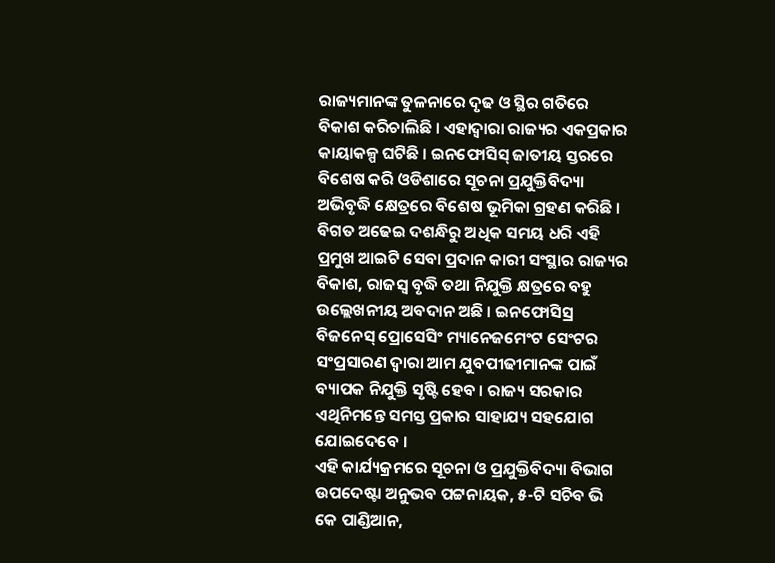ରାଜ୍ୟମାନଙ୍କ ତୁଳନାରେ ଦୃଢ ଓ ସ୍ଥିର ଗତିରେ ବିକାଶ କରିଚାଲିଛି । ଏହାଦ୍ୱାରା ରାଜ୍ୟର ଏକପ୍ରକାର କାୟାକଳ୍ପ ଘଟିଛି । ଇନଫୋସିସ୍ ଜାତୀୟ ସ୍ତରରେ ବିଶେଷ କରି ଓଡିଶାରେ ସୂଚନା ପ୍ରଯୁକ୍ତିବିଦ୍ୟା ଅଭିବୃଦ୍ଧି କ୍ଷେତ୍ରରେ ବିଶେଷ ଭୂମିକା ଗ୍ରହଣ କରିଛି । ବିଗତ ଅଢେଇ ଦଶନ୍ଧିରୁ ଅଧିକ ସମୟ ଧରି ଏହି ପ୍ରମୁଖ ଆଇଟି ସେବା ପ୍ରଦାନ କାରୀ ସଂସ୍ଥାର ରାଜ୍ୟର ବିକାଶ, ରାଜସ୍ୱ ବୃଦ୍ଧି ତଥା ନିଯୁକ୍ତି କ୍ଷତ୍ରରେ ବହୁ ଉଲ୍ଲେଖନୀୟ ଅବଦାନ ଅଛି । ଇନଫୋସିସ୍ର ବିଜନେସ୍ ପ୍ରୋସେସିଂ ମ୍ୟାନେଜମେଂଟ ସେଂଟର ସଂପ୍ରସାରଣ ଦ୍ୱାରା ଆମ ଯୁବପୀଢୀମାନଙ୍କ ପାଇଁ ବ୍ୟାପକ ନିଯୁକ୍ତି ସୃଷ୍ଟି ହେବ । ରାଜ୍ୟ ସରକାର ଏଥିନିମନ୍ତେ ସମସ୍ତ ପ୍ରକାର ସାହାଯ୍ୟ ସହଯୋଗ ଯୋଇଦେବେ ।
ଏହି କାର୍ଯ୍ୟକ୍ରମରେ ସୂଚନା ଓ ପ୍ରଯୁକ୍ତିବିଦ୍ୟା ବିଭାଗ ଉପଦେଷ୍ଟା ଅନୁଭବ ପଟ୍ଟନାୟକ, ୫-ଟି ସଚିବ ଭି କେ ପାଣ୍ଡିଆନ,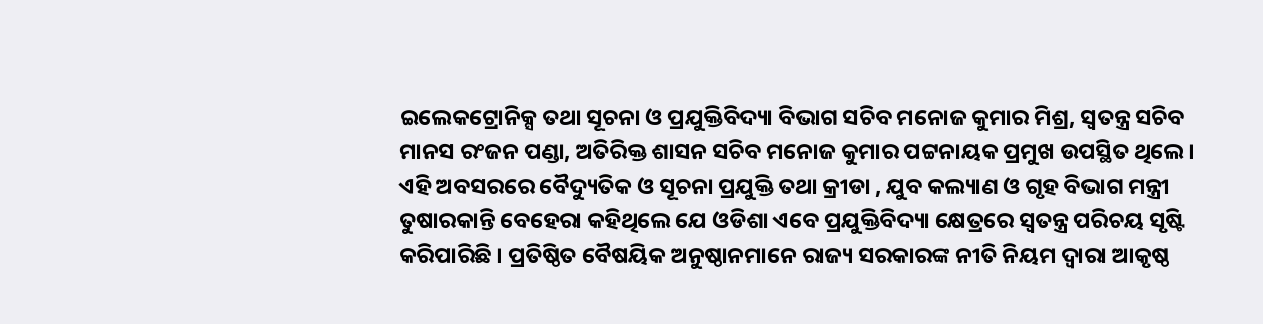ଇଲେକଟ୍ରୋନିକ୍ସ ତଥା ସୂଚନା ଓ ପ୍ରଯୁକ୍ତିବିଦ୍ୟା ବିଭାଗ ସଚିବ ମନୋଜ କୁମାର ମିଶ୍ର, ସ୍ୱତନ୍ତ୍ର ସଚିବ ମାନସ ରଂଜନ ପଣ୍ଡା, ଅତିରିକ୍ତ ଶାସନ ସଚିବ ମନୋଜ କୁମାର ପଟ୍ଟନାୟକ ପ୍ରମୁଖ ଉପସ୍ଥିତ ଥିଲେ ।
ଏହି ଅବସରରେ ବୈଦ୍ୟୁତିକ ଓ ସୂଚନା ପ୍ରଯୁକ୍ତି ତଥା କ୍ରୀଡା , ଯୁବ କଲ୍ୟାଣ ଓ ଗୃହ ବିଭାଗ ମନ୍ତ୍ରୀ ତୁଷାରକାନ୍ତି ବେହେରା କହିଥିଲେ ଯେ ଓଡିଶା ଏବେ ପ୍ରଯୁକ୍ତିବିଦ୍ୟା କ୍ଷେତ୍ରରେ ସ୍ୱତନ୍ତ୍ର ପରିଚୟ ସୃଷ୍ଟି କରିପାରିଛି । ପ୍ରତିଷ୍ଠିତ ବୈଷୟିକ ଅନୁଷ୍ଠାନମାନେ ରାଜ୍ୟ ସରକାରଙ୍କ ନୀତି ନିୟମ ଦ୍ୱାରା ଆକୃଷ୍ଠ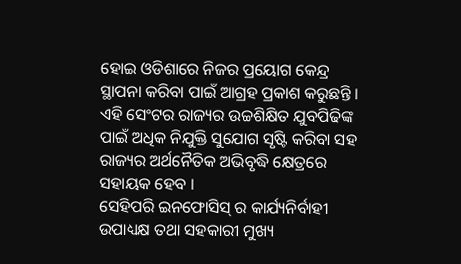ହୋଇ ଓଡିଶାରେ ନିଜର ପ୍ରୟୋଗ କେନ୍ଦ୍ର ସ୍ଥାପନା କରିବା ପାଇଁ ଆଗ୍ରହ ପ୍ରକାଶ କରୁଛନ୍ତି । ଏହି ସେଂଟର ରାଜ୍ୟର ଉଚ୍ଚଶିକ୍ଷିତ ଯୁବପିଢିଙ୍କ ପାଇଁ ଅଧିକ ନିଯୁକ୍ତି ସୁଯୋଗ ସୃଷ୍ଟି କରିବା ସହ ରାଜ୍ୟର ଅର୍ଥନୈତିକ ଅଭିବୃଦ୍ଧି କ୍ଷେତ୍ରରେ ସହାୟକ ହେବ ।
ସେହିପରି ଇନଫୋସିସ୍ ର କାର୍ଯ୍ୟନିର୍ବାହୀ ଉପାଧ୍ୟକ୍ଷ ତଥା ସହକାରୀ ମୁଖ୍ୟ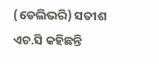(ଡେଲିଭରି) ସତୀଶ ଏଚ.ସି କହିଛନ୍ତି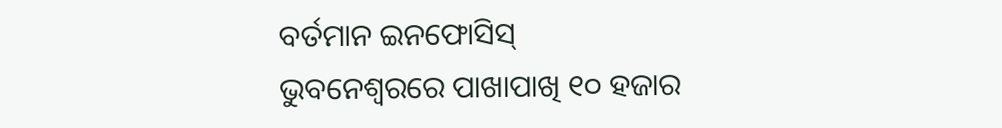ବର୍ତମାନ ଇନଫୋସିସ୍ ଭୁବନେଶ୍ୱରରେ ପାଖାପାଖି ୧୦ ହଜାର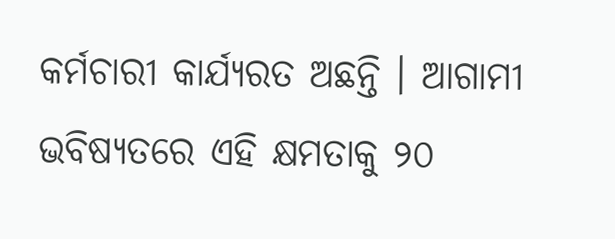କର୍ମଚାରୀ କାର୍ଯ୍ୟରତ ଅଛନ୍ତି । ଆଗାମୀ ଭବିଷ୍ୟତରେ ଏହି କ୍ଷମତାକୁ ୨୦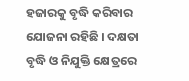ହଜାରକୁ ବୃଦ୍ଧି କରିବାର ଯୋଜନା ରହିଛି । ଦକ୍ଷତା ବୃଦ୍ଧି ଓ ନିଯୁକ୍ତି କ୍ଷେତ୍ରରେ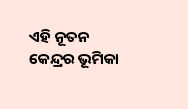ଏହି ନୂତନ କେନ୍ଦ୍ରର ଭୂମିକା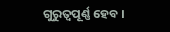ଗୁରୁତ୍ୱପୂର୍ଣ୍ଣ ହେବ ।